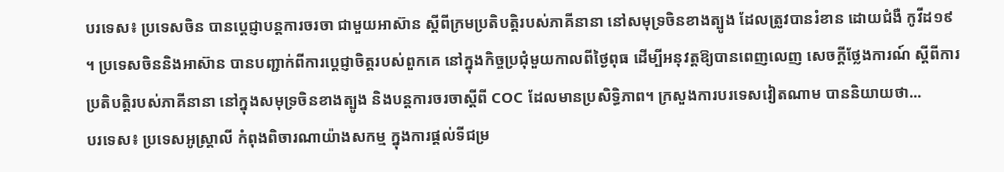បរទេស៖ ប្រទេសចិន បានប្តេជ្ញាបន្តការចរចា ជាមួយអាស៊ាន ស្តីពីក្រមប្រតិបត្តិរបស់ភាគីនានា នៅសមុទ្រចិនខាងត្បូង ដែលត្រូវបានរំខាន ដោយជំងឺ កូវីដ១៩ ។ ប្រទេសចិននិងអាស៊ាន បានបញ្ជាក់ពីការប្តេជ្ញាចិត្តរបស់ពួកគេ នៅក្នុងកិច្ចប្រជុំមួយកាលពីថ្ងៃពុធ ដើម្បីអនុវត្តឱ្យបានពេញលេញ សេចក្តីថ្លែងការណ៍ ស្តីពីការប្រតិបត្តិរបស់ភាគីនានា នៅក្នុងសមុទ្រចិនខាងត្បូង និងបន្តការចរចាស្តីពី COC ដែលមានប្រសិទ្ធិភាព។ ក្រសួងការបរទេសវៀតណាម បាននិយាយថា...
បរទេស៖ ប្រទេសអូស្រ្តាលី កំពុងពិចារណាយ៉ាងសកម្ម ក្នុងការផ្តល់ទីជម្រ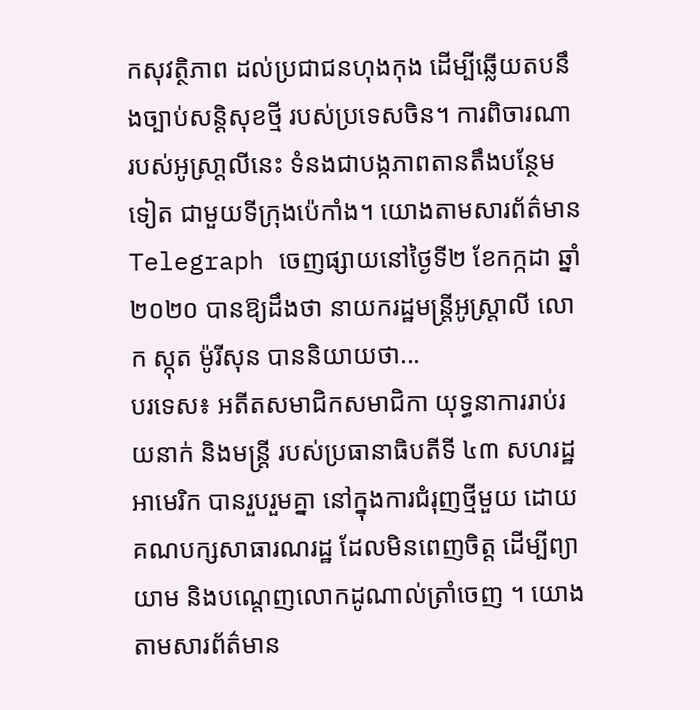កសុវត្ថិភាព ដល់ប្រជាជនហុងកុង ដើម្បីឆ្លើយតបនឹងច្បាប់សន្តិសុខថ្មី របស់ប្រទេសចិន។ ការពិចារណា របស់អូស្រា្តលីនេះ ទំនងជាបង្កភាពតានតឹងបន្ថែមទៀត ជាមួយទីក្រុងប៉េកាំង។ យោងតាមសារព័ត៌មាន Telegraph ចេញផ្សាយនៅថ្ងៃទី២ ខែកក្កដា ឆ្នាំ២០២០ បានឱ្យដឹងថា នាយករដ្ឋមន្រ្តីអូស្រ្តាលី លោក ស្កុត ម៉ូរីសុន បាននិយាយថា...
បរទេស៖ អតីតសមាជិកសមាជិកា យុទ្ធនាការរាប់រយនាក់ និងមន្ត្រី របស់ប្រធានាធិបតីទី ៤៣ សហរដ្ឋអាមេរិក បានរួបរួមគ្នា នៅក្នុងការជំរុញថ្មីមួយ ដោយគណបក្សសាធារណរដ្ឋ ដែលមិនពេញចិត្ត ដើម្បីព្យាយាម និងបណ្តេញលោកដូណាល់ត្រាំចេញ ។ យោងតាមសារព័ត៌មាន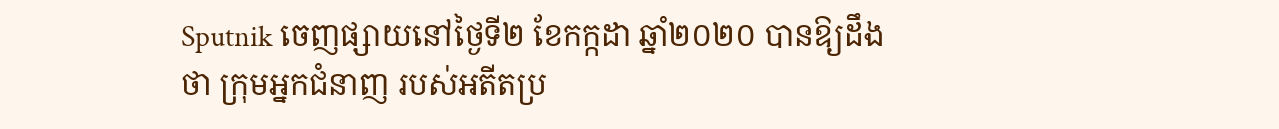Sputnik ចេញផ្សាយនៅថ្ងៃទី២ ខែកក្កដា ឆ្នាំ២០២០ បានឱ្យដឹងថា ក្រុមអ្នកជំនាញ របស់អតីតប្រ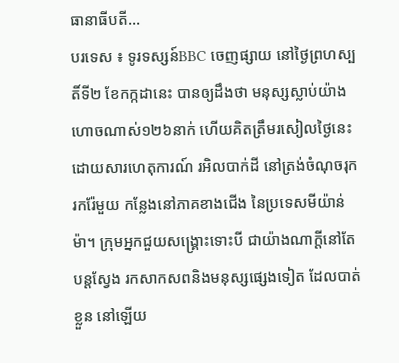ធានាធីបតី...
បរទេស ៖ ទូរទស្សន៍BBC ចេញផ្សាយ នៅថ្ងៃព្រហស្បតិ៍ទី២ ខែកក្កដានេះ បានឲ្យដឹងថា មនុស្សស្លាប់យ៉ាងហោចណាស់១២៦នាក់ ហើយគិតត្រឹមរសៀលថ្ងៃនេះ ដោយសារហេតុការណ៍ រអិលបាក់ដី នៅត្រង់ចំណុចរុករករ៉ែមួយ កន្លែងនៅភាគខាងជើង នៃប្រទេសមីយ៉ាន់ម៉ា។ ក្រុមអ្នកជួយសង្គ្រោះទោះបី ជាយ៉ាងណាក្តីនៅតែបន្តស្វែង រកសាកសពនិងមនុស្សផ្សេងទៀត ដែលបាត់ខ្លួន នៅឡើយ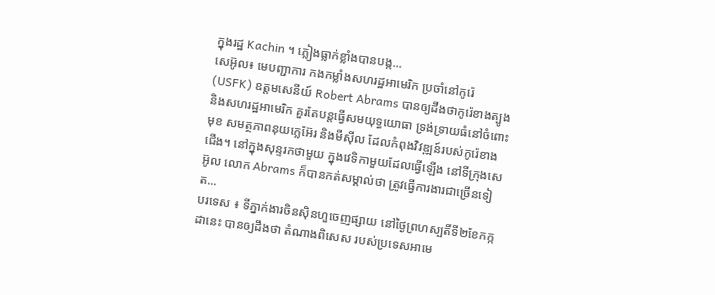ក្នុងរដ្ឋ Kachin ។ ភ្លៀងធ្លាក់ខ្លាំងបានបង្ក...
សេអ៊ូល៖ មេបញ្ជាការ កងកម្លាំងសហរដ្ឋអាមេរិក ប្រចាំនៅកូរ៉េ (USFK) ឧត្តមសេនីយ៍ Robert Abrams បានឲ្យដឹងថាកូរ៉េខាងត្បូង និងសហរដ្ឋអាមេរិក គួរតែបន្តធ្វើសមយុទ្ធយោធា ទ្រង់ទ្រាយធំនៅចំពោះមុខ សមត្ថភាពនុយក្លេអ៊ែរ និងមីស៊ីល ដែលកំពុងវិវឌ្ឍន៍របស់កូរ៉េខាងជើង។ នៅក្នុងសុន្ទរកថាមួយ ក្នុងវេទិកាមួយដែលធ្វើឡើង នៅទីក្រុងសេអ៊ូល លោក Abrams ក៏បានកត់សម្គាល់ថា ត្រូវធ្វើការងារជាច្រើនទៀត...
បរទេស ៖ ទីភ្នាក់ងារចិនស៊ិនហួចេញផ្សាយ នៅថ្ងៃព្រហស្បតិ៍ទី២ខែកក្កដានេះ បានឲ្យដឹងថា តំណាងពិសេស របស់ប្រទេសអាមេ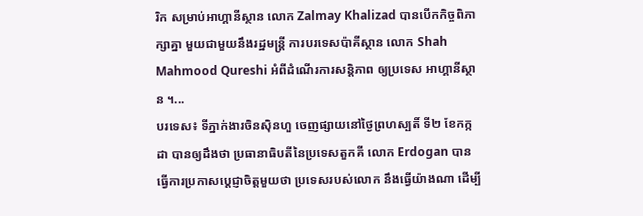រិក សម្រាប់អាហ្គានីស្ថាន លោក Zalmay Khalizad បានបើកកិច្ចពិភាក្សាគ្នា មួយជាមួយនឹងរដ្ឋមន្ត្រី ការបរទេសប៉ាគីស្ថាន លោក Shah Mahmood Qureshi អំពីដំណើរការសន្តិភាព ឲ្យប្រទេស អាហ្គានីស្ថាន ។...
បរទេស៖ ទីភ្នាក់ងារចិនស៊ិនហួ ចេញផ្សាយនៅថ្ងៃព្រហស្បតិ៍ ទី២ ខែកក្កដា បានឲ្យដឹងថា ប្រធានាធិបតីនៃប្រទេសតួកគី លោក Erdogan បានធ្វើការប្រកាសប្តេជ្ញាចិត្តមួយថា ប្រទេសរបស់លោក នឹងធ្វើយ៉ាងណា ដើម្បី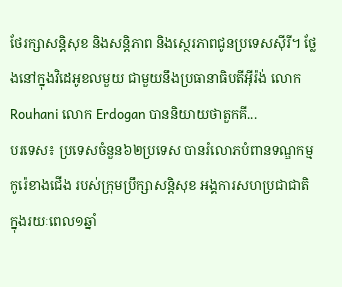ថែរក្សាសន្តិសុខ និងសន្តិភាព និងសេ្ថរភាពជូនប្រទេសស៊ីរី។ ថ្លែងនៅក្នុងវិដេអូខលមួយ ជាមួយនឹងប្រធានាធិបតីអ៊ីរ៉ង់ លោក Rouhani លោក Erdogan បាននិយាយថាតួកគី...
បរទេស៖ ប្រទេសចំនួន៦២ប្រទេស បានរំលោភបំពានទណ្ឌកម្មកូរ៉េខាងជើង របស់ក្រុមប្រឹក្សាសន្តិសុខ អង្គការសហប្រជាជាតិ ក្នុងរយៈពេល១ឆ្នាំ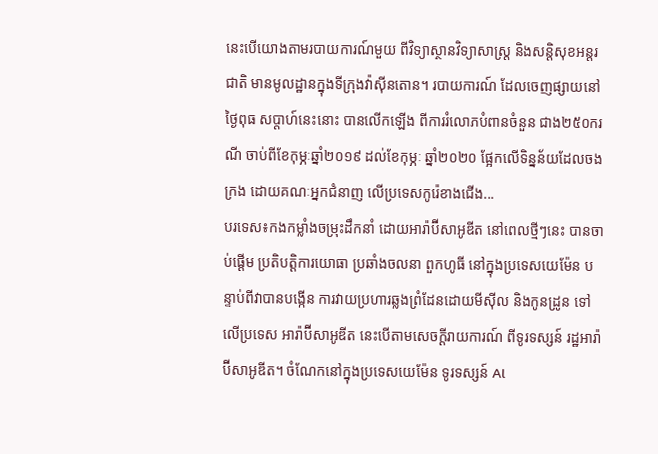នេះបើយោងតាមរបាយការណ៍មួយ ពីវិទ្យាស្ថានវិទ្យាសាស្ត្រ និងសន្តិសុខអន្តរជាតិ មានមូលដ្ឋានក្នុងទីក្រុងវ៉ាស៊ីនតោន។ របាយការណ៍ ដែលចេញផ្សាយនៅថ្ងៃពុធ សប្ដាហ៍នេះនោះ បានលើកឡើង ពីការរំលោភបំពានចំនួន ជាង២៥០ករណី ចាប់ពីខែកុម្ភៈឆ្នាំ២០១៩ ដល់ខែកុម្ភៈ ឆ្នាំ២០២០ ផ្អែកលើទិន្នន័យដែលចងក្រង ដោយគណៈអ្នកជំនាញ លើប្រទេសកូរ៉េខាងជើង...
បរទេស៖កងកម្លាំងចម្រុះដឹកនាំ ដោយអារ៉ាប៊ីសាអូឌីត នៅពេលថ្មីៗនេះ បានចាប់ផ្តើម ប្រតិបត្តិការយោធា ប្រឆាំងចលនា ពួកហូធី នៅក្នុងប្រទេសយេម៉ែន បន្ទាប់ពីវាបានបង្កើន ការវាយប្រហារឆ្លងព្រំដែនដោយមីស៊ីល និងកូនដ្រូន ទៅលើប្រទេស អារ៉ាប៊ីសាអូឌីត នេះបើតាមសេចក្តីរាយការណ៍ ពីទូរទស្សន៍ រដ្ឋអារ៉ាប៊ីសាអូឌីត។ ចំណែកនៅក្នុងប្រទេសយេម៉ែន ទូរទស្សន៍ Al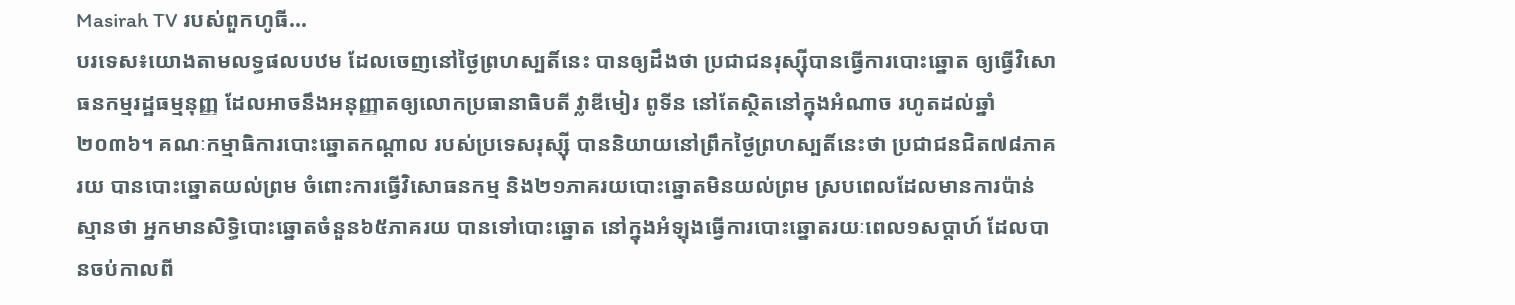Masirah TV របស់ពួកហូធី...
បរទេស៖យោងតាមលទ្ធផលបឋម ដែលចេញនៅថ្ងៃព្រហស្បតិ៍នេះ បានឲ្យដឹងថា ប្រជាជនរុស្ស៊ីបានធ្វើការបោះឆ្នោត ឲ្យធ្វើវិសោធនកម្មរដ្ឋធម្មនុញ្ញ ដែលអាចនឹងអនុញ្ញាតឲ្យលោកប្រធានាធិបតី វ្លាឌីមៀរ ពូទីន នៅតែស្ថិតនៅក្នុងអំណាច រហូតដល់ឆ្នាំ២០៣៦។ គណៈកម្មាធិការបោះឆ្នោតកណ្ដាល របស់ប្រទេសរុស្ស៊ី បាននិយាយនៅព្រឹកថ្ងៃព្រហស្បតិ៍នេះថា ប្រជាជនជិត៧៨ភាគរយ បានបោះឆ្នោតយល់ព្រម ចំពោះការធ្វើវិសោធនកម្ម និង២១ភាគរយបោះឆ្នោតមិនយល់ព្រម ស្របពេលដែលមានការប៉ាន់ស្មានថា អ្នកមានសិទ្ធិបោះឆ្នោតចំនួន៦៥ភាគរយ បានទៅបោះឆ្នោត នៅក្នុងអំឡុងធ្វើការបោះឆ្នោតរយៈពេល១សប្ដាហ៍ ដែលបានចប់កាលពី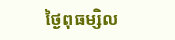ថ្ងៃពុធម្សិល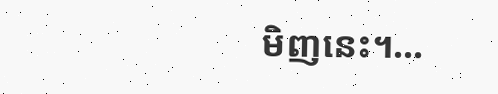មិញនេះ។...